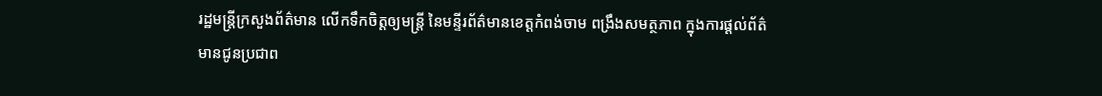រដ្ឋមន្ត្រីក្រសួងព័ត៌មាន លើកទឹកចិត្តឲ្យមន្ត្រី នៃមន្ទីរព័ត៌មានខេត្តកំពង់ចាម ពង្រឹងសមត្ថភាព ក្នុងការផ្ដល់ព័ត៌មានជូនប្រជាព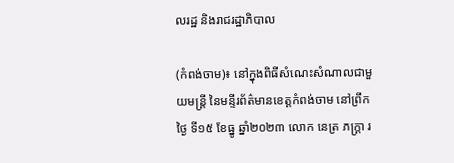លរដ្ឋ និងរាជរដ្ឋាភិបាល

(កំពង់ចាម)៖ នៅក្នុងពិធីសំណេះសំណាលជាមួយមន្ត្រី នៃមន្ទីរព័ត៌មានខេត្តកំពង់ចាម នៅព្រឹកថ្ងៃ ទី១៥ ខែធ្នូ ឆ្នាំ២០២៣ លោក នេត្រ ភក្រ្តា រ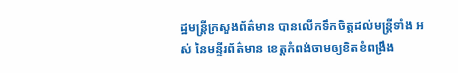ដ្ឋមន្ត្រីក្រសួងព័ត៌មាន បានលើកទឹកចិត្តដល់មន្ត្រីទាំង អស់ នៃមន្ទីរព័ត៌មាន ខេត្តកំពង់ចាមឲ្យខិតខំពង្រឹង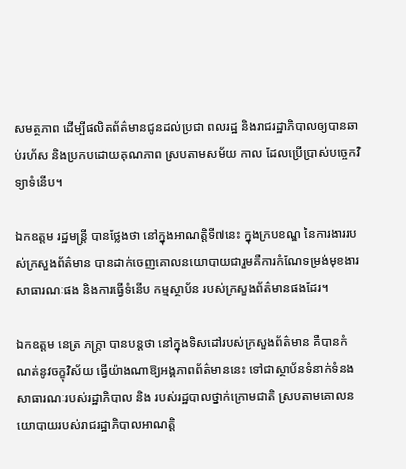សមត្ថភាព ដើម្បីផលិតព័ត៌មានជូនដល់ប្រជា ពលរដ្ឋ និងរាជរដ្ឋាភិបាលឲ្យបានឆាប់រហ័ស និងប្រកបដោយគុណភាព ស្របតាមសម័យ កាល ដែលប្រើប្រាស់បច្ចេកវិទ្យាទំនើប។

ឯកឧត្តម រដ្ឋមន្ត្រី បានថ្លែងថា នៅក្នុងអាណត្តិទី៧នេះ ក្នុងក្របខណ្ឌ នៃការងាររបស់ក្រសួងព័ត៌មាន បានដាក់ចេញគោលនយោបាយជារួមគឺការកំណែទម្រង់មុខងារសាធារណៈផង និងការធ្វើទំនើប កម្មស្ថាប័ន របស់ក្រសួងព័ត៌មានផងដែរ។

ឯកឧត្តម នេត្រ ភក្រ្តា បានបន្តថា នៅក្នុងទិសដៅរបស់ក្រសួងព័ត៌មាន គឺបានកំណត់នូវចក្ខុវិស័យ ធ្វើយ៉ាងណាឱ្យអង្គភាពព័ត៌មាននេះ ទៅជាស្ថាប័នទំនាក់ទំនងសាធារណៈរបស់រដ្ឋាភិបាល និង របស់រដ្ឋបាលថ្នាក់ក្រោមជាតិ ស្របតាមគោលនយោបាយរបស់រាជរដ្ឋាភិបាលអាណត្តិ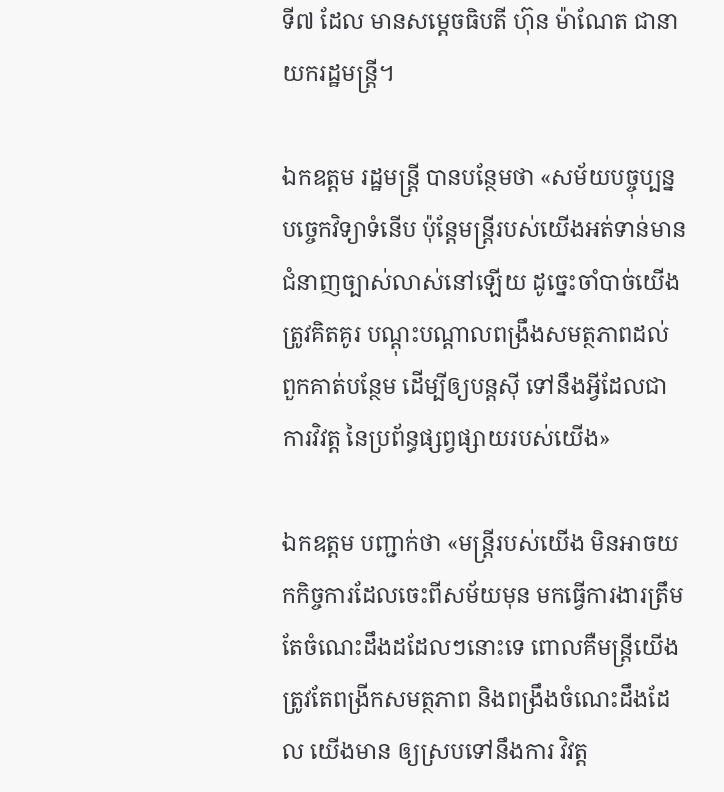ទី៧ ដែល មានសម្ដេចធិបតី ហ៊ុន ម៉ាណែត ជានាយករដ្ឋមន្ត្រី។

ឯកឧត្តម រដ្ឋមន្ត្រី បានបន្ថែមថា «សម័យបច្ចុប្បន្នបច្ចេកវិទ្យាទំនើប ប៉ុន្តែមន្ត្រីរបស់យើងអត់ទាន់មាន ជំនាញច្បាស់លាស់នៅឡើយ ដូច្នេះចាំបាច់យើងត្រូវគិតគូរ បណ្ដុះបណ្ដាលពង្រឹងសមត្ថភាពដល់ ពួកគាត់បន្ថែម ដើម្បីឲ្យបន្តស៊ី ទៅនឹងអ្វីដែលជាការវិវត្ត នៃប្រព័ន្ធផ្សព្វផ្សាយរបស់យើង»

ឯកឧត្តម បញ្ជាក់ថា «មន្ត្រីរបស់យើង មិនអាចយកកិច្ចការដែលចេះពីសម័យមុន មកធ្វើការងារត្រឹម តែចំណេះដឹងដដែលៗនោះទេ ពោលគឺមន្ត្រីយើងត្រូវតែពង្រីកសមត្ថភាព និងពង្រឹងចំណេះដឹងដែល យើងមាន ឲ្យស្របទៅនឹងការ វិវត្ត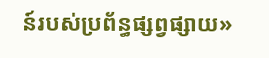ន៍របស់ប្រព័ន្ធផ្សព្វផ្សាយ»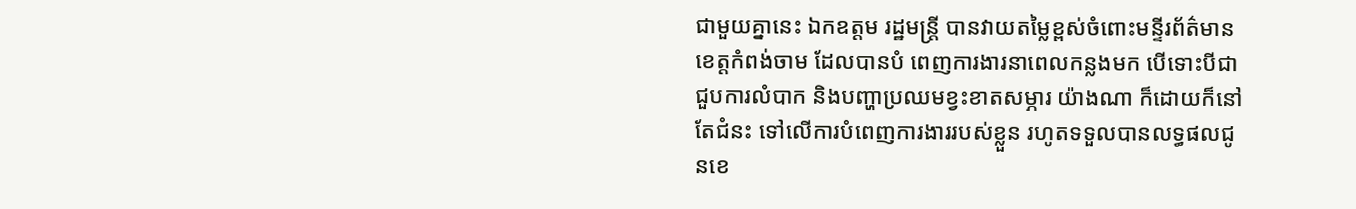ជាមួយគ្នានេះ ឯកឧត្តម រដ្ឋមន្ត្រី បានវាយតម្លៃខ្ពស់ចំពោះមន្ទីរព័ត៌មានខេត្តកំពង់ចាម ដែលបានបំ ពេញការងារនាពេលកន្លងមក បើទោះបីជាជួបការលំបាក និងបញ្ហាប្រឈមខ្វះខាតសម្ភារ យ៉ាងណា ក៏ដោយក៏នៅតែជំនះ ទៅលើការបំពេញការងាររបស់ខ្លួន រហូតទទួលបានលទ្ធផលជូនខេ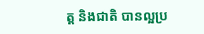ត្ត និងជាតិ បានល្អប្រ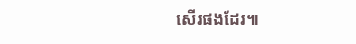សើរផងដែរ៕